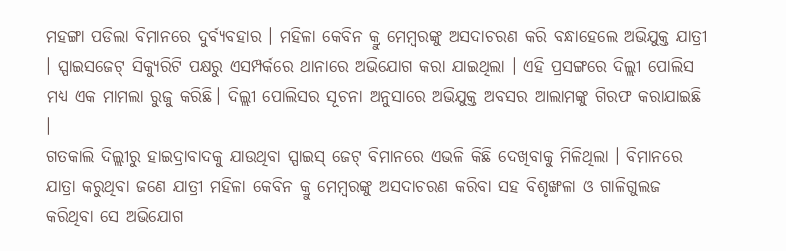ମହଙ୍ଗା ପଡିଲା ବିମାନରେ ଦୁର୍ବ୍ୟବହାର । ମହିଳା କେବିନ କ୍ରୁ ମେମ୍ବରଙ୍କୁ ଅସଦାଚରଣ କରି ବନ୍ଧାହେଲେ ଅଭିଯୁକ୍ତ ଯାତ୍ରୀ । ସ୍ପାଇସଜେଟ୍ ସିକ୍ୟୁରିଟି ପକ୍ଷରୁ ଏସମ୍ପର୍କରେ ଥାନାରେ ଅଭିଯୋଗ କରା ଯାଇଥିଲା । ଏହି ପ୍ରସଙ୍ଗରେ ଦିଲ୍ଲୀ ପୋଲିସ ମଧ୍ୟ ଏକ ମାମଲା ରୁଜୁ କରିଛି। ଦିଲ୍ଲୀ ପୋଲିସର ସୂଚନା ଅନୁସାରେ ଅଭିଯୁକ୍ତ ଅବସର ଆଲାମଙ୍କୁ ଗିରଫ କରାଯାଇଛି ।
ଗତକାଲି ଦିଲ୍ଲୀରୁ ହାଇଦ୍ରାବାଦକୁ ଯାଉଥିବା ସ୍ପାଇସ୍ ଜେଟ୍ ବିମାନରେ ଏଭଳି କିଛି ଦେଖିବାକୁ ମିଳିଥିଲା । ବିମାନରେ ଯାତ୍ରା କରୁଥିବା ଜଣେ ଯାତ୍ରୀ ମହିଳା କେବିନ କ୍ରୁ ମେମ୍ବରଙ୍କୁ ଅସଦାଚରଣ କରିବା ସହ ବିଶୃଙ୍ଖଳା ଓ ଗାଳିଗୁଲଜ କରିଥିବା ସେ ଅଭିଯୋଗ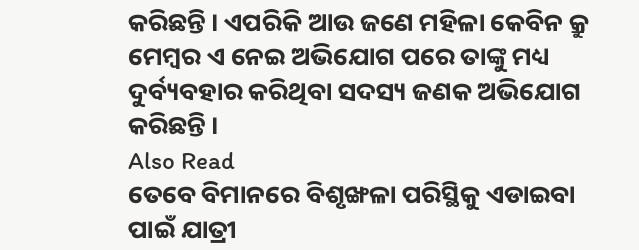କରିଛନ୍ତି । ଏପରିକି ଆଉ ଜଣେ ମହିଳା କେବିନ କ୍ରୁ ମେମ୍ବର ଏ ନେଇ ଅଭିଯୋଗ ପରେ ତାଙ୍କୁ ମଧ୍ୟ ଦୁର୍ବ୍ୟବହାର କରିଥିବା ସଦସ୍ୟ ଜଣକ ଅଭିଯୋଗ କରିଛନ୍ତି ।
Also Read
ତେବେ ବିମାନରେ ବିଶୃଙ୍ଖଳା ପରିସ୍ଥିକୁ ଏଡାଇବା ପାଇଁ ଯାତ୍ରୀ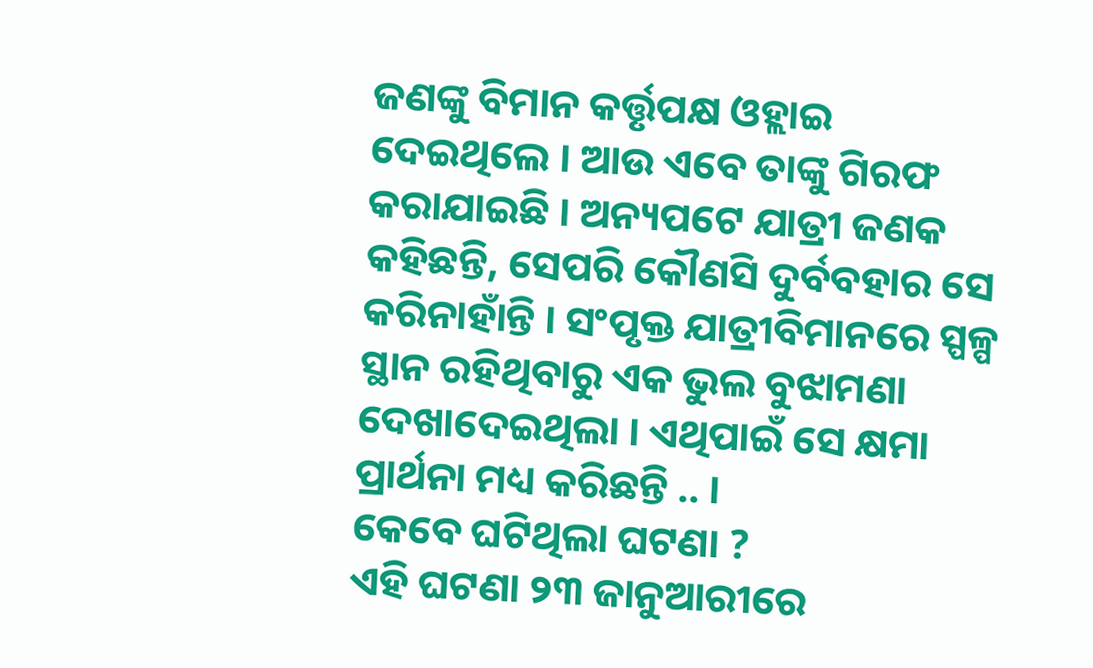ଜଣଙ୍କୁ ବିମାନ କର୍ତ୍ତୃପକ୍ଷ ଓହ୍ଲାଇ ଦେଇଥିଲେ । ଆଉ ଏବେ ତାଙ୍କୁ ଗିରଫ କରାଯାଇଛି । ଅନ୍ୟପଟେ ଯାତ୍ରୀ ଜଣକ କହିଛନ୍ତି, ସେପରି କୌଣସି ଦୁର୍ବବହାର ସେ କରିନାହାଁନ୍ତି । ସଂପୃକ୍ତ ଯାତ୍ରୀବିମାନରେ ସ୍ପଳ୍ପ ସ୍ଥାନ ରହିଥିବାରୁ ଏକ ଭୁଲ ବୁଝାମଣା ଦେଖାଦେଇଥିଲା । ଏଥିପାଇଁ ସେ କ୍ଷମା ପ୍ରାର୍ଥନା ମଧ୍ୟ କରିଛନ୍ତି .. ।
କେବେ ଘଟିଥିଲା ଘଟଣା ?
ଏହି ଘଟଣା ୨୩ ଜାନୁଆରୀରେ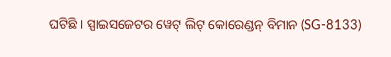ଘଟିଛି । ସ୍ପାଇସଜେଟର ୱେଟ୍ ଲିଟ୍ କୋରେଣ୍ଡନ୍ ବିମାନ (SG-8133)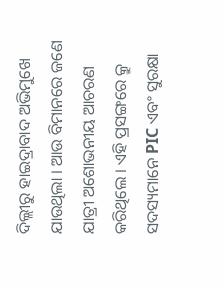ଦିଲ୍ଲୀରୁ ହାଇଦ୍ରାବାଦ ଅଭିମୁଖେ ଯାଉଥିଲା । ଆଉ ବିମାନରେ ଜଣେ ଯାତ୍ରୀ ଅଶୋଭନୀୟ ଆଚରଣ କରିଥିଲେ । ଏହି ପ୍ରସଙ୍ଗରେ କ୍ରୁ ସଦସ୍ୟମାନେ PIC ଏବଂ ସୁରକ୍ଷା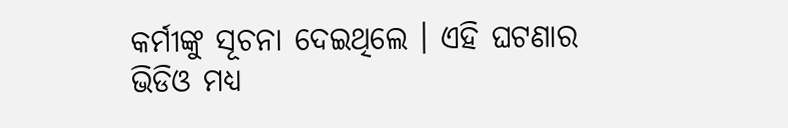କର୍ମୀଙ୍କୁ ସୂଚନା ଦେଇଥିଲେ । ଏହି ଘଟଣାର ଭିଡିଓ ମଧ୍ୟ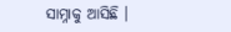ସାମ୍ନାକୁ ଆସିଛି ।